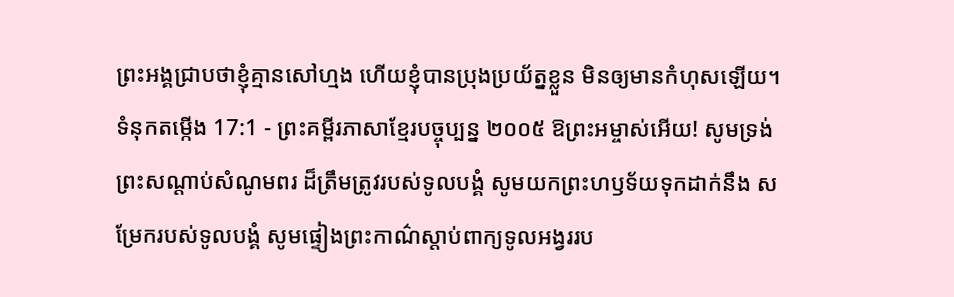ព្រះអង្គជ្រាបថាខ្ញុំគ្មានសៅហ្មង ហើយខ្ញុំបានប្រុងប្រយ័ត្នខ្លួន មិនឲ្យមានកំហុសឡើយ។
ទំនុកតម្កើង 17:1 - ព្រះគម្ពីរភាសាខ្មែរបច្ចុប្បន្ន ២០០៥ ឱព្រះអម្ចាស់អើយ! សូមទ្រង់ព្រះសណ្ដាប់សំណូមពរ ដ៏ត្រឹមត្រូវរបស់ទូលបង្គំ សូមយកព្រះហឫទ័យទុកដាក់នឹង សម្រែករបស់ទូលបង្គំ សូមផ្ទៀងព្រះកាណ៌ស្ដាប់ពាក្យទូលអង្វររប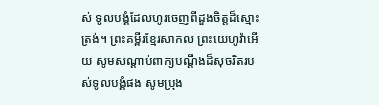ស់ ទូលបង្គំដែលហូរចេញពីដួងចិត្តដ៏ស្មោះត្រង់។ ព្រះគម្ពីរខ្មែរសាកល ព្រះយេហូវ៉ាអើយ សូមសណ្ដាប់ពាក្យបណ្ដឹងដ៏សុចរិតរបស់ទូលបង្គំផង សូមប្រុង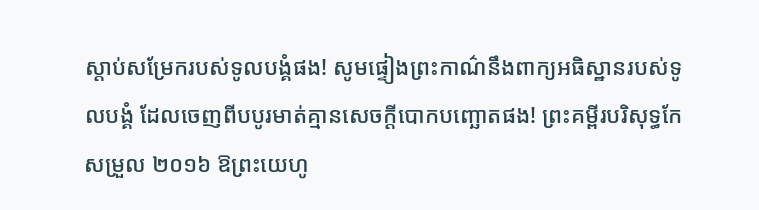ស្ដាប់សម្រែករបស់ទូលបង្គំផង! សូមផ្ទៀងព្រះកាណ៌នឹងពាក្យអធិស្ឋានរបស់ទូលបង្គំ ដែលចេញពីបបូរមាត់គ្មានសេចក្ដីបោកបញ្ឆោតផង! ព្រះគម្ពីរបរិសុទ្ធកែសម្រួល ២០១៦ ឱព្រះយេហូ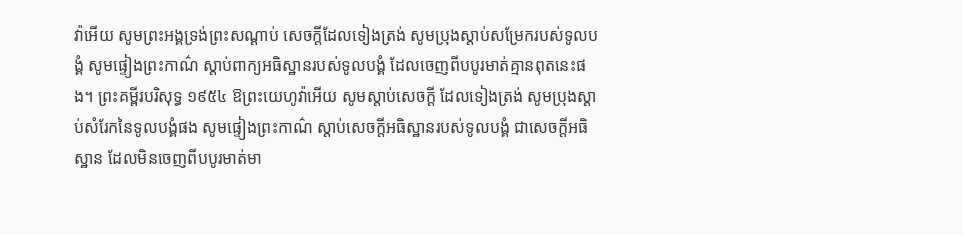វ៉ាអើយ សូមព្រះអង្គទ្រង់ព្រះសណ្ដាប់ សេចក្ដីដែលទៀងត្រង់ សូមប្រុងស្តាប់សម្រែករបស់ទូលបង្គំ សូមផ្ទៀងព្រះកាណ៌ ស្តាប់ពាក្យអធិស្ឋានរបស់ទូលបង្គំ ដែលចេញពីបបូរមាត់គ្មានពុតនេះផង។ ព្រះគម្ពីរបរិសុទ្ធ ១៩៥៤ ឱព្រះយេហូវ៉ាអើយ សូមស្តាប់សេចក្ដី ដែលទៀងត្រង់ សូមប្រុងស្តាប់សំរែកនៃទូលបង្គំផង សូមផ្ទៀងព្រះកាណ៌ ស្តាប់សេចក្ដីអធិស្ឋានរបស់ទូលបង្គំ ជាសេចក្ដីអធិស្ឋាន ដែលមិនចេញពីបបូរមាត់មា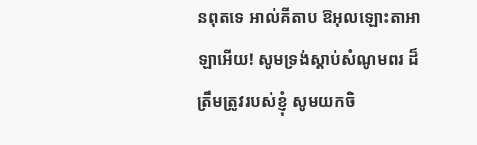នពុតទេ អាល់គីតាប ឱអុលឡោះតាអាឡាអើយ! សូមទ្រង់ស្តាប់សំណូមពរ ដ៏ត្រឹមត្រូវរបស់ខ្ញុំ សូមយកចិ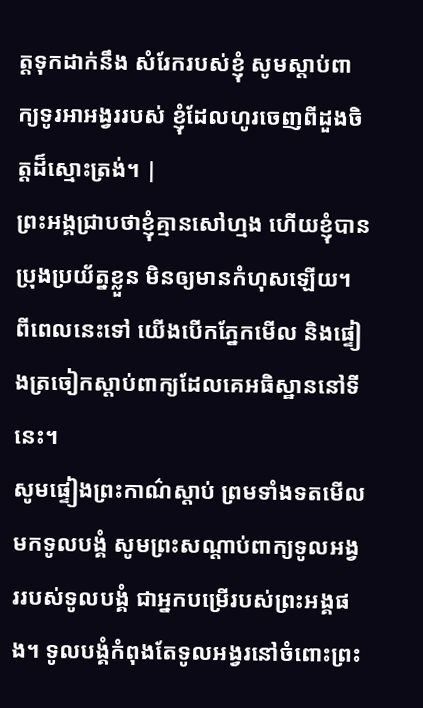ត្តទុកដាក់នឹង សំរែករបស់ខ្ញុំ សូមស្តាប់ពាក្យទូរអាអង្វររបស់ ខ្ញុំដែលហូរចេញពីដួងចិត្តដ៏ស្មោះត្រង់។ |
ព្រះអង្គជ្រាបថាខ្ញុំគ្មានសៅហ្មង ហើយខ្ញុំបានប្រុងប្រយ័ត្នខ្លួន មិនឲ្យមានកំហុសឡើយ។
ពីពេលនេះទៅ យើងបើកភ្នែកមើល និងផ្ទៀងត្រចៀកស្ដាប់ពាក្យដែលគេអធិស្ឋាននៅទីនេះ។
សូមផ្ទៀងព្រះកាណ៌ស្ដាប់ ព្រមទាំងទតមើលមកទូលបង្គំ សូមព្រះសណ្ដាប់ពាក្យទូលអង្វររបស់ទូលបង្គំ ជាអ្នកបម្រើរបស់ព្រះអង្គផង។ ទូលបង្គំកំពុងតែទូលអង្វរនៅចំពោះព្រះ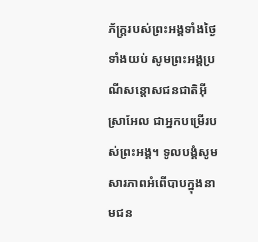ភ័ក្ត្ររបស់ព្រះអង្គទាំងថ្ងៃទាំងយប់ សូមព្រះអង្គប្រណីសន្ដោសជនជាតិអ៊ីស្រាអែល ជាអ្នកបម្រើរបស់ព្រះអង្គ។ ទូលបង្គំសូមសារភាពអំពើបាបក្នុងនាមជន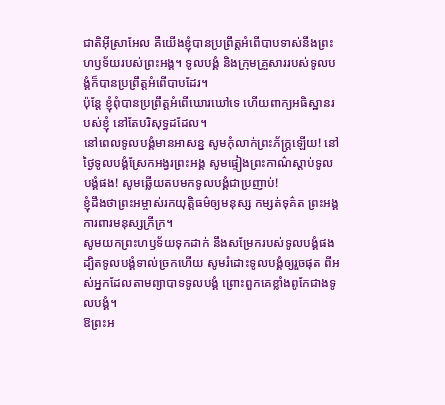ជាតិអ៊ីស្រាអែល គឺយើងខ្ញុំបានប្រព្រឹត្តអំពើបាបទាស់នឹងព្រះហឫទ័យរបស់ព្រះអង្គ។ ទូលបង្គំ និងក្រុមគ្រួសាររបស់ទូលបង្គំក៏បានប្រព្រឹត្តអំពើបាបដែរ។
ប៉ុន្តែ ខ្ញុំពុំបានប្រព្រឹត្តអំពើឃោរឃៅទេ ហើយពាក្យអធិស្ឋានរបស់ខ្ញុំ នៅតែបរិសុទ្ធដដែល។
នៅពេលទូលបង្គំមានអាសន្ន សូមកុំលាក់ព្រះភ័ក្ត្រឡើយ! នៅថ្ងៃទូលបង្គំស្រែកអង្វរព្រះអង្គ សូមផ្ទៀងព្រះកាណ៌ស្ដាប់ទូលបង្គំផង! សូមឆ្លើយតបមកទូលបង្គំជាប្រញាប់!
ខ្ញុំដឹងថាព្រះអម្ចាស់រកយុត្តិធម៌ឲ្យមនុស្ស កម្សត់ទុគ៌ត ព្រះអង្គការពារមនុស្សក្រីក្រ។
សូមយកព្រះហឫទ័យទុកដាក់ នឹងសម្រែករបស់ទូលបង្គំផង ដ្បិតទូលបង្គំទាល់ច្រកហើយ សូមរំដោះទូលបង្គំឲ្យរួចផុត ពីអស់អ្នកដែលតាមព្យាបាទទូលបង្គំ ព្រោះពួកគេខ្លាំងពូកែជាងទូលបង្គំ។
ឱព្រះអ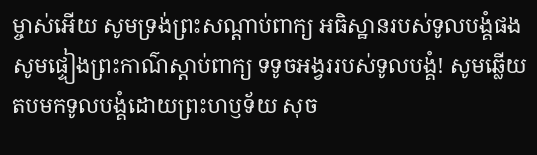ម្ចាស់អើយ សូមទ្រង់ព្រះសណ្ដាប់ពាក្យ អធិស្ឋានរបស់ទូលបង្គំផង សូមផ្ទៀងព្រះកាណ៌ស្ដាប់ពាក្យ ទទូចអង្វររបស់ទូលបង្គំ! សូមឆ្លើយតបមកទូលបង្គំដោយព្រះហឫទ័យ សុច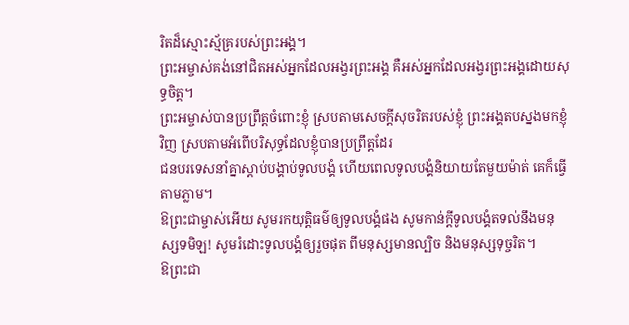រិតដ៏ស្មោះស្ម័គ្ររបស់ព្រះអង្គ។
ព្រះអម្ចាស់គង់នៅជិតអស់អ្នកដែលអង្វរព្រះអង្គ គឺអស់អ្នកដែលអង្វរព្រះអង្គដោយសុទ្ធចិត្ត។
ព្រះអម្ចាស់បានប្រព្រឹត្តចំពោះខ្ញុំ ស្របតាមសេចក្ដីសុចរិតរបស់ខ្ញុំ ព្រះអង្គតបស្នងមកខ្ញុំវិញ ស្របតាមអំពើបរិសុទ្ធដែលខ្ញុំបានប្រព្រឹត្តដែរ
ជនបរទេសនាំគ្នាស្ដាប់បង្គាប់ទូលបង្គំ ហើយពេលទូលបង្គំនិយាយតែមួយម៉ាត់ គេក៏ធ្វើតាមភ្លាម។
ឱព្រះជាម្ចាស់អើយ សូមរកយុត្តិធម៌ឲ្យទូលបង្គំផង សូមកាន់ក្ដីទូលបង្គំតទល់នឹងមនុស្សទមិឡ! សូមរំដោះទូលបង្គំឲ្យរួចផុត ពីមនុស្សមានល្បិច និងមនុស្សទុច្ចរិត។
ឱព្រះជា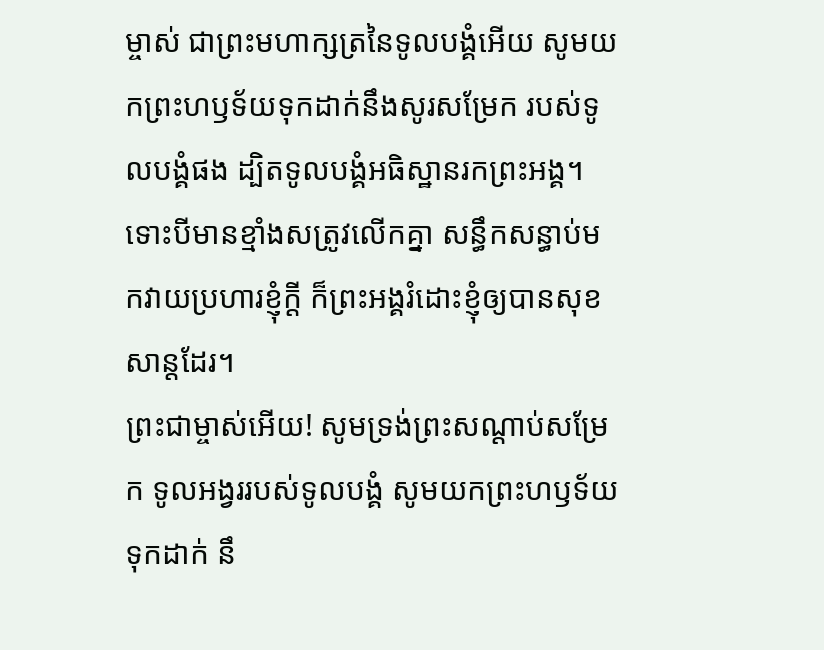ម្ចាស់ ជាព្រះមហាក្សត្រនៃទូលបង្គំអើយ សូមយកព្រះហឫទ័យទុកដាក់នឹងសូរសម្រែក របស់ទូលបង្គំផង ដ្បិតទូលបង្គំអធិស្ឋានរកព្រះអង្គ។
ទោះបីមានខ្មាំងសត្រូវលើកគ្នា សន្ធឹកសន្ធាប់មកវាយប្រហារខ្ញុំក្ដី ក៏ព្រះអង្គរំដោះខ្ញុំឲ្យបានសុខសាន្តដែរ។
ព្រះជាម្ចាស់អើយ! សូមទ្រង់ព្រះសណ្ដាប់សម្រែក ទូលអង្វររបស់ទូលបង្គំ សូមយកព្រះហឫទ័យទុកដាក់ នឹ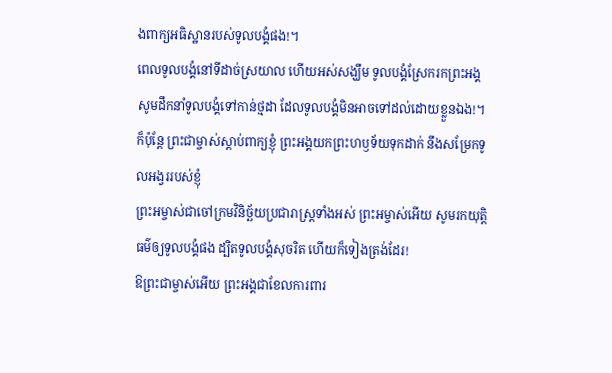ងពាក្យអធិស្ឋានរបស់ទូលបង្គំផង!។
ពេលទូលបង្គំនៅទីដាច់ស្រយាល ហើយអស់សង្ឃឹម ទូលបង្គំស្រែករកព្រះអង្គ សូមដឹកនាំទូលបង្គំទៅកាន់ថ្មដា ដែលទូលបង្គំមិនអាចទៅដល់ដោយខ្លួនឯង!។
ក៏ប៉ុន្តែ ព្រះជាម្ចាស់ស្ដាប់ពាក្យខ្ញុំ ព្រះអង្គយកព្រះហឫទ័យទុកដាក់ នឹងសម្រែកទូលអង្វររបស់ខ្ញុំ
ព្រះអម្ចាស់ជាចៅក្រមវិនិច្ឆ័យប្រជារាស្ដ្រទាំងអស់ ព្រះអម្ចាស់អើយ សូមរកយុត្តិធម៌ឲ្យទូលបង្គំផង ដ្បិតទូលបង្គំសុចរិត ហើយក៏ទៀងត្រង់ដែរ!
ឱព្រះជាម្ចាស់អើយ ព្រះអង្គជាខែលការពារ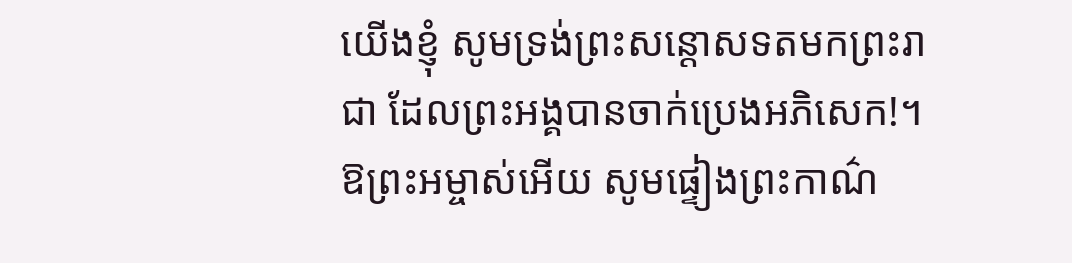យើងខ្ញុំ សូមទ្រង់ព្រះសន្ដោសទតមកព្រះរាជា ដែលព្រះអង្គបានចាក់ប្រេងអភិសេក!។
ឱព្រះអម្ចាស់អើយ សូមផ្ទៀងព្រះកាណ៌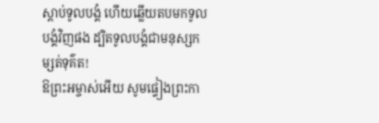ស្ដាប់ទូលបង្គំ ហើយឆ្លើយតបមកទូលបង្គំវិញផង ដ្បិតទូលបង្គំជាមនុស្សកម្សត់ទុគ៌ត!
ឱព្រះអម្ចាស់អើយ សូមផ្ទៀងព្រះកា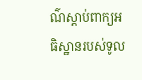ណ៌ស្ដាប់ពាក្យអធិស្ឋានរបស់ទូល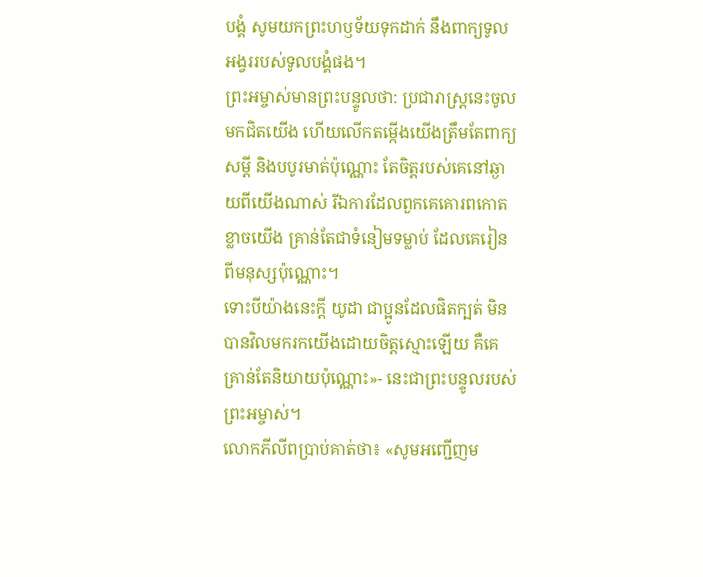បង្គំ សូមយកព្រះហឫទ័យទុកដាក់ នឹងពាក្យទូលអង្វររបស់ទូលបង្គំផង។
ព្រះអម្ចាស់មានព្រះបន្ទូលថា: ប្រជារាស្ត្រនេះចូលមកជិតយើង ហើយលើកតម្កើងយើងត្រឹមតែពាក្យសម្ដី និងបបូរមាត់ប៉ុណ្ណោះ តែចិត្តរបស់គេនៅឆ្ងាយពីយើងណាស់ រីឯការដែលពួកគេគោរពកោតខ្លាចយើង គ្រាន់តែជាទំនៀមទម្លាប់ ដែលគេរៀនពីមនុស្សប៉ុណ្ណោះ។
ទោះបីយ៉ាងនេះក្ដី យូដា ជាប្អូនដែលផិតក្បត់ មិនបានវិលមករកយើងដោយចិត្តស្មោះឡើយ គឺគេគ្រាន់តែនិយាយប៉ុណ្ណោះ»- នេះជាព្រះបន្ទូលរបស់ព្រះអម្ចាស់។
លោកភីលីពប្រាប់គាត់ថា៖ «សូមអញ្ជើញម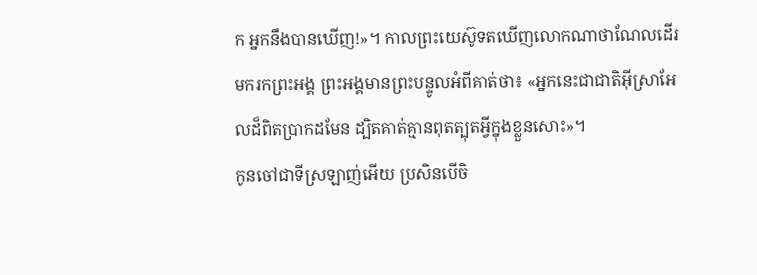ក អ្នកនឹងបានឃើញ!»។ កាលព្រះយេស៊ូទតឃើញលោកណាថាណែលដើរមករកព្រះអង្គ ព្រះអង្គមានព្រះបន្ទូលអំពីគាត់ថា៖ «អ្នកនេះជាជាតិអ៊ីស្រាអែលដ៏ពិតប្រាកដមែន ដ្បិតគាត់គ្មានពុតត្បុតអ្វីក្នុងខ្លួនសោះ»។
កូនចៅជាទីស្រឡាញ់អើយ ប្រសិនបើចិ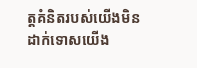ត្តគំនិតរបស់យើងមិនដាក់ទោសយើង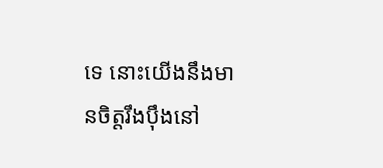ទេ នោះយើងនឹងមានចិត្តរឹងប៉ឹងនៅ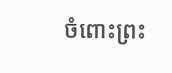ចំពោះព្រះ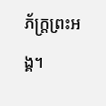ភ័ក្ត្រព្រះអង្គ។